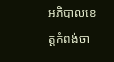អភិបាលខេត្តកំពង់ចា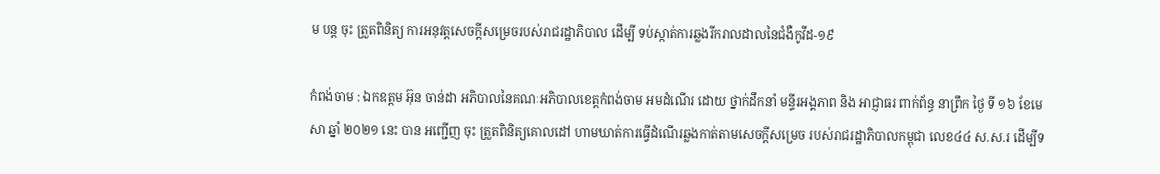ម បន្ត ចុះ ត្រួតពិនិត្យ ការអនុវត្តសេចក្តីសម្រេចរបស់រាជរដ្ឋាភិបាល ដេីម្បី ទប់ស្កាត់ការឆ្លងរីករាលដាលនៃជំងឺកូវីដ-១៩

កំពង់ចាម : ឯកឧត្តម អ៊ុន ចាន់ដា អភិបាលនៃគណៈអភិបាលខេត្តកំពង់ចាម អមដំណើរ ដោយ ថ្នាក់ដឹកនាំ មន្ទីរអង្គភាព និង អាជ្ញាធរ ពាក់ព័ន្ធ នាព្រឹក ថ្ងៃ ទី ១៦ ខែមេសា ឆ្នាំ ២០២១ នេះ បាន អញ្ជើញ ចុះ ត្រួតពិនិត្យគោលដៅ ហាមឃាត់ការធ្វេីដំណេីរឆ្លងកាត់តាមសេចក្តីសម្រេច របស់រាជរដ្ឋាភិបាលកម្ពុជា លេខ៤៤ ស.ស.រ ដេីម្បីទ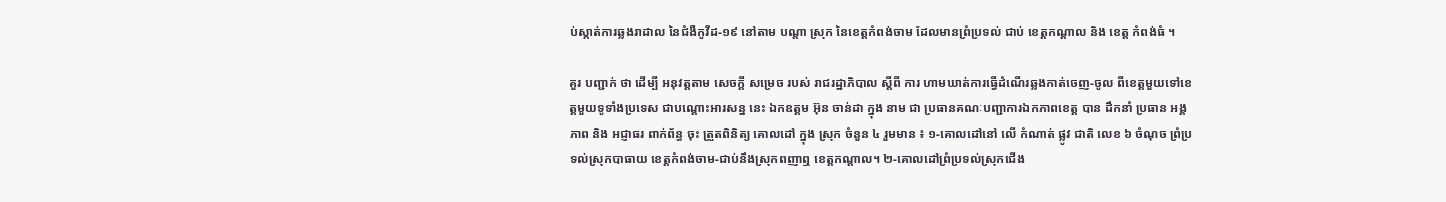ប់ស្កាត់ការឆ្លងរាដាល នៃជំងឺកូវីដ-១៩ នៅតាម បណ្តា ស្រុក នៃខេត្តកំពង់ចាម ដែលមានព្រំប្រទល់ ជាប់ ខេត្តកណ្ដាល និង ខេត្ត កំពង់ធំ ។

គួរ បញ្ជាក់ ថា ដេីម្បី អនុវត្តតាម សេចក្តី សម្រេច របស់ រាជរដ្ឋាភិបាល ស្តីពី ការ ហាមឃាត់ការធ្វេីដំណេីរឆ្លងកាត់ចេញ-ចូល ពីខេត្តមួយទៅខេត្តមួយទូទាំងប្រទេស ជាបណ្ដោះអារសន្ន នេះ ឯកឧត្ដម អ៊ុន ចាន់ដា ក្នុង នាម ជា ប្រធានគណៈបញ្ជាការឯកភាពខេត្ត បាន ដឹកនាំ ប្រធាន អង្គភាព និង អជ្ញាធរ ពាក់ព័ន្ធ ចុះ ត្រួតពិនិត្យ គោលដៅ ក្នុង ស្រុក ចំនួន ៤ រួមមាន ៖ ១-គោលដៅនៅ លើ កំណាត់ ផ្លូវ ជាតិ លេខ ៦ ចំណុច ព្រំប្រទល់ស្រុកបាធាយ ខេត្តកំពង់ចាម-ជាប់នឹងស្រុកពញាឮ ខេត្តកណ្តាល។ ២-គោលដៅព្រំប្រទល់ស្រុកជើង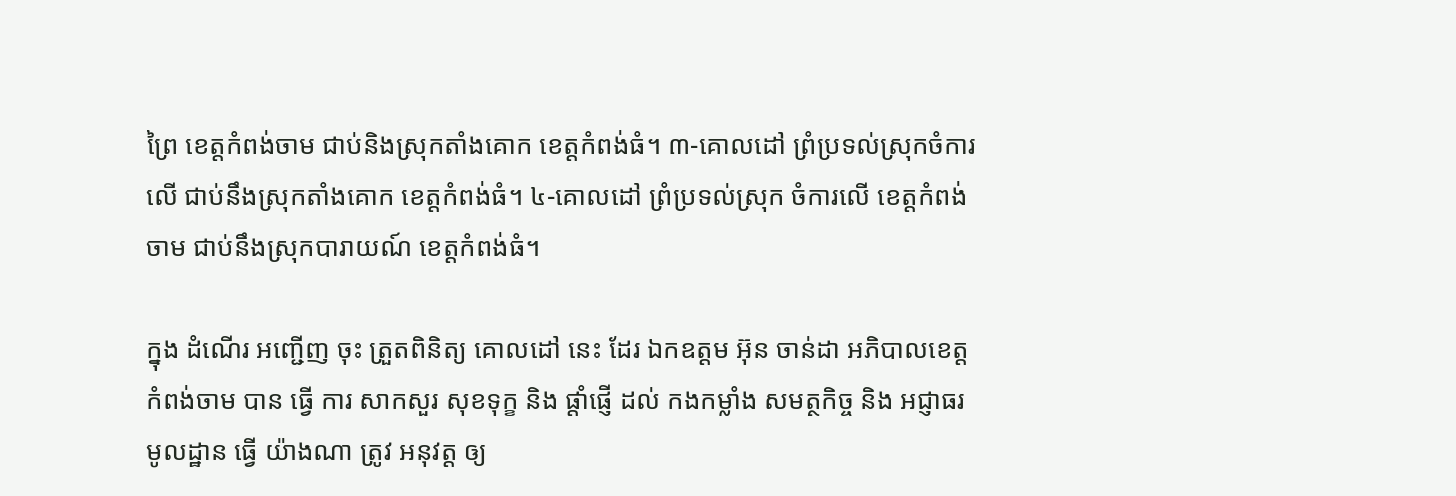ព្រៃ ខេត្តកំពង់ចាម ជាប់និងស្រុកតាំងគោក ខេត្តកំពង់ធំ។ ៣-គោលដៅ ព្រំប្រទល់ស្រុកចំការលើ ជាប់នឹងស្រុកតាំងគោក ខេត្តកំពង់ធំ។ ៤-គោលដៅ ព្រំប្រទល់ស្រុក ចំការលើ ខេត្តកំពង់ចាម ជាប់នឹងស្រុកបារាយណ៍ ខេត្តកំពង់ធំ។

ក្នុង ដំណើរ អញ្ជើញ ចុះ ត្រួតពិនិត្យ គោលដៅ នេះ ដែរ ឯកឧត្ដម អ៊ុន ចាន់ដា អភិបាលខេត្ត កំពង់ចាម បាន ធ្វើ ការ សាកសួរ សុខទុក្ខ និង ផ្តាំផ្ញេី ដល់ កងកម្លាំង សមត្ថកិច្ច និង អជ្ញាធរ មូលដ្ឋាន ធ្វើ យ៉ាងណា ត្រូវ អនុវត្ត ឲ្យ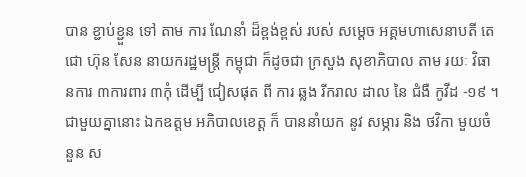បាន ខ្ជាប់ខ្ជួន ទៅ តាម ការ ណែនាំ ដ៏ខ្ពង់ខ្ពស់ របស់ សម្តេច អគ្គមហាសេនាបតី តេជោ ហ៊ុន សែន នាយករដ្ឋមន្ត្រី កម្ពុជា ក៏ដូចជា ក្រសួង សុខាភិបាល តាម រយៈ វិធានការ ៣ការពារ ៣កុំ ដេីម្បី ជៀសផុត ពី ការ ឆ្លង រីករាល ដាល នៃ ជំងឺ កូវីដ -១៩ ។ ជាមួយគ្នានោះ ឯកឧត្ដម អភិបាលខេត្ត ក៏ បាននាំយក នូវ សម្ភារ និង ថវិកា មួយចំនួន ស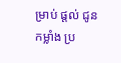ម្រាប់ ផ្តល់ ជូន កម្លាំង ប្រ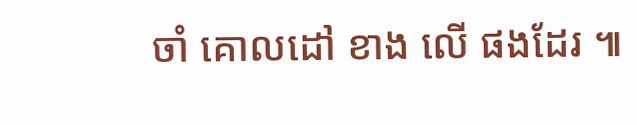ចាំ គោលដៅ ខាង លើ ផងដែរ ៕